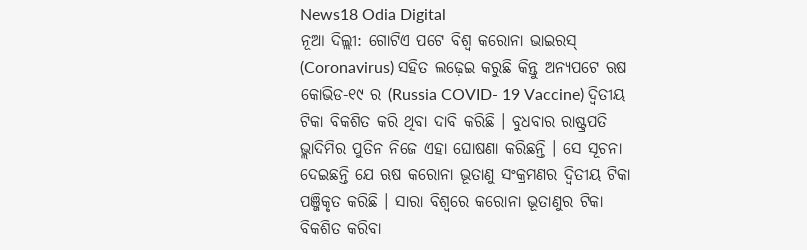News18 Odia Digital
ନୂଆ ଦିଲ୍ଲୀ: ଗୋଟିଏ ପଟେ ବିଶ୍ୱ କରୋନା ଭାଇରସ୍ (Coronavirus) ସହିତ ଲଢ଼େଇ କରୁଛି କିନ୍ତୁ ଅନ୍ୟପଟେ ଋଷ କୋଭିଡ-୧୯ ର (Russia COVID- 19 Vaccine) ଦ୍ୱିତୀୟ ଟିକା ବିକଶିତ କରି ଥିବା ଦାବି କରିଛି । ବୁଧବାର ରାଷ୍ଟ୍ରପତି ଭ୍ଲାଦିମିର ପୁତିନ ନିଜେ ଏହା ଘୋଷଣା କରିଛନ୍ତି । ସେ ସୂଚନା ଦେଇଛନ୍ତି ଯେ ଋଷ କରୋନା ଭୂତାଣୁ ସଂକ୍ରମଣର ଦ୍ୱିତୀୟ ଟିକା ପଞ୍ଜିକୃତ କରିଛି । ସାରା ବିଶ୍ୱରେ କରୋନା ଭୂତାଣୁର ଟିକା ବିକଶିତ କରିବା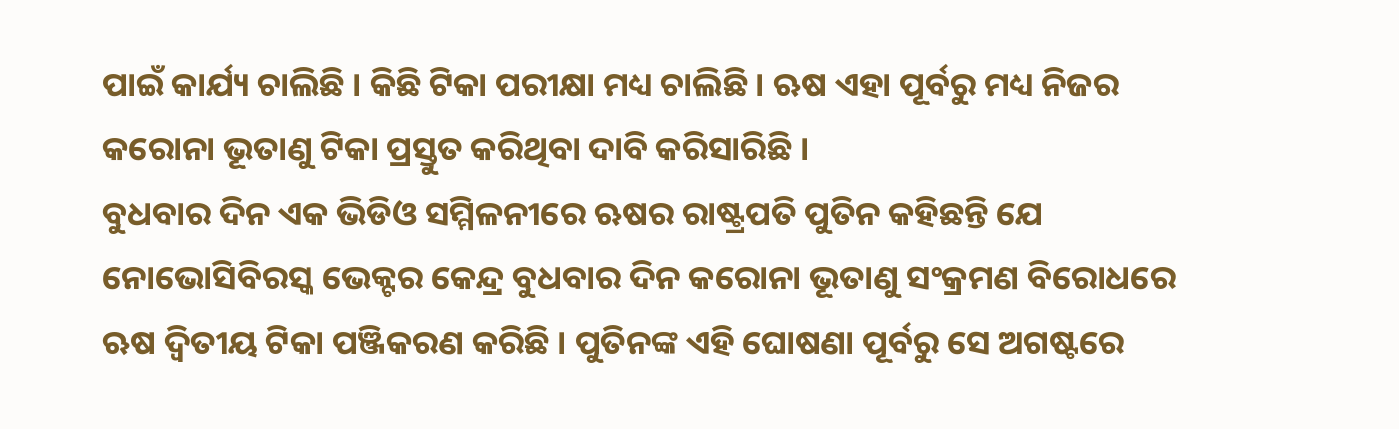ପାଇଁ କାର୍ଯ୍ୟ ଚାଲିଛି । କିଛି ଟିକା ପରୀକ୍ଷା ମଧ୍ୟ ଚାଲିଛି । ଋଷ ଏହା ପୂର୍ବରୁ ମଧ୍ୟ ନିଜର କରୋନା ଭୂତାଣୁ ଟିକା ପ୍ରସ୍ତୁତ କରିଥିବା ଦାବି କରିସାରିଛି ।
ବୁଧବାର ଦିନ ଏକ ଭିଡିଓ ସମ୍ମିଳନୀରେ ଋଷର ରାଷ୍ଟ୍ରପତି ପୁତିନ କହିଛନ୍ତି ଯେ ନୋଭୋସିବିରସ୍କ ଭେକ୍ଟର କେନ୍ଦ୍ର ବୁଧବାର ଦିନ କରୋନା ଭୂତାଣୁ ସଂକ୍ରମଣ ବିରୋଧରେ ଋଷ ଦ୍ୱିତୀୟ ଟିକା ପଞ୍ଜିକରଣ କରିଛି । ପୁତିନଙ୍କ ଏହି ଘୋଷଣା ପୂର୍ବରୁ ସେ ଅଗଷ୍ଟରେ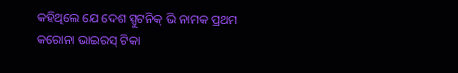କହିଥିଲେ ଯେ ଦେଶ ସ୍ପୁଟନିକ୍ ଭି ନାମକ ପ୍ରଥମ କରୋନା ଭାଇରସ୍ ଟିକା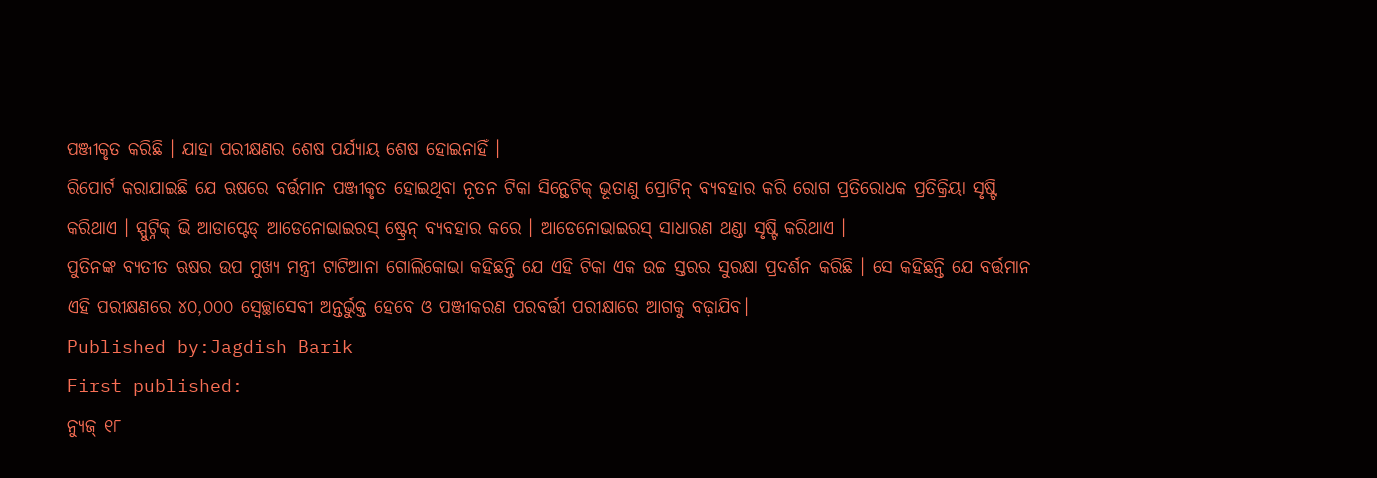ପଞ୍ଜୀକୃତ କରିଛି । ଯାହା ପରୀକ୍ଷଣର ଶେଷ ପର୍ଯ୍ୟାୟ ଶେଷ ହୋଇନାହିଁ ।
ରିପୋର୍ଟ କରାଯାଇଛି ଯେ ଋଷରେ ବର୍ତ୍ତମାନ ପଞ୍ଜୀକୃତ ହୋଇଥିବା ନୂତନ ଟିକା ସିନ୍ଥେଟିକ୍ ଭୂତାଣୁ ପ୍ରୋଟିନ୍ ବ୍ୟବହାର କରି ରୋଗ ପ୍ରତିରୋଧକ ପ୍ରତିକ୍ରିୟା ସୃଷ୍ଟି କରିଥାଏ । ସ୍ପୁଟ୍ନିକ୍ ଭି ଆଡାପ୍ଟେଡ୍ ଆଡେନୋଭାଇରସ୍ ଷ୍ଟ୍ରେନ୍ ବ୍ୟବହାର କରେ । ଆଡେନୋଭାଇରସ୍ ସାଧାରଣ ଥଣ୍ଡା ସୃଷ୍ଟି କରିଥାଏ ।
ପୁତିନଙ୍କ ବ୍ୟତୀତ ଋଷର ଉପ ମୁଖ୍ୟ ମନ୍ତ୍ରୀ ଟାଟିଆନା ଗୋଲିକୋଭା କହିଛନ୍ତି ଯେ ଏହି ଟିକା ଏକ ଉଚ୍ଚ ସ୍ତରର ସୁରକ୍ଷା ପ୍ରଦର୍ଶନ କରିଛି । ସେ କହିଛନ୍ତି ଯେ ବର୍ତ୍ତମାନ ଏହି ପରୀକ୍ଷଣରେ ୪୦,୦୦୦ ସ୍ବେଚ୍ଛାସେବୀ ଅନ୍ତର୍ଭୁକ୍ତ ହେବେ ଓ ପଞ୍ଜୀକରଣ ପରବର୍ତ୍ତୀ ପରୀକ୍ଷାରେ ଆଗକୁ ବଢ଼ାଯିବ।
Published by:Jagdish Barik
First published:
ନ୍ୟୁଜ୍ ୧୮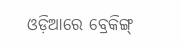ଓଡ଼ିଆରେ ବ୍ରେକିଙ୍ଗ୍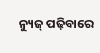ନ୍ୟୁଜ୍ ପଢ଼ିବାରେ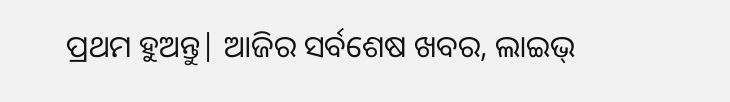ପ୍ରଥମ ହୁଅନ୍ତୁ| ଆଜିର ସର୍ବଶେଷ ଖବର, ଲାଇଭ୍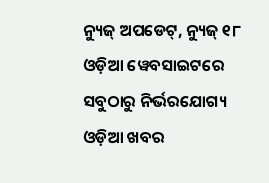ନ୍ୟୁଜ୍ ଅପଡେଟ୍, ନ୍ୟୁଜ୍ ୧୮ ଓଡ଼ିଆ ୱେବସାଇଟରେ ସବୁଠାରୁ ନିର୍ଭରଯୋଗ୍ୟ ଓଡ଼ିଆ ଖବର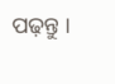ପଢ଼ନ୍ତୁ ।